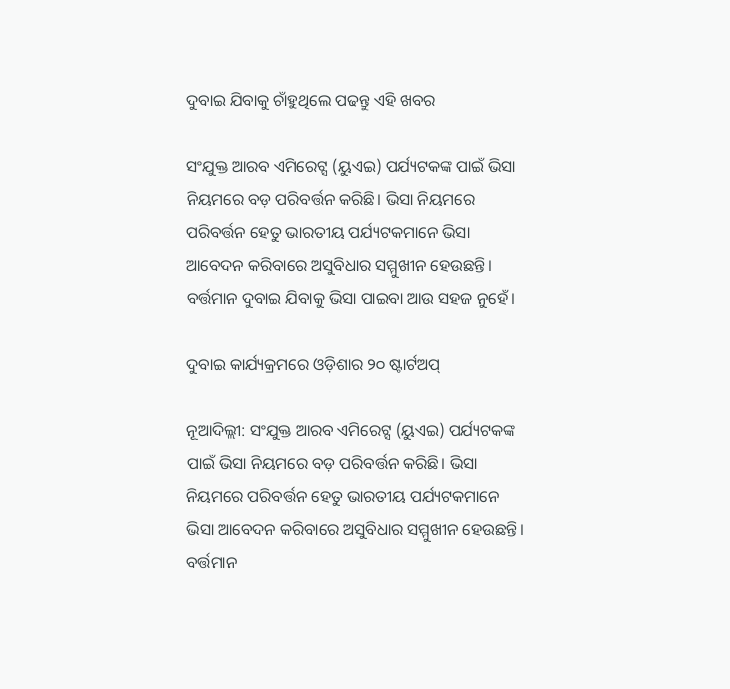ଦୁବାଇ ଯିବାକୁ ଚାଁହୁଥିଲେ ପଢନ୍ତୁ ଏହି ଖବର

ସଂଯୁକ୍ତ ଆରବ ଏମିରେଟ୍ସ (ୟୁଏଇ) ପର୍ଯ୍ୟଟକଙ୍କ ପାଇଁ ଭିସା ନିୟମରେ ବଡ଼ ପରିବର୍ତ୍ତନ କରିଛି। ଭିସା ନିୟମରେ ପରିବର୍ତ୍ତନ ହେତୁ ଭାରତୀୟ ପର୍ଯ୍ୟଟକମାନେ ଭିସା ଆବେଦନ କରିବାରେ ଅସୁବିଧାର ସମ୍ମୁଖୀନ ହେଉଛନ୍ତି। ବର୍ତ୍ତମାନ ଦୁବାଇ ଯିବାକୁ ଭିସା ପାଇବା ଆଉ ସହଜ ନୁହେଁ।

ଦୁବାଇ କାର୍ଯ୍ୟକ୍ରମରେ ଓଡ଼ିଶାର ୨୦ ଷ୍ଟାର୍ଟଅପ୍

ନୂଆଦିଲ୍ଲୀ: ସଂଯୁକ୍ତ ଆରବ ଏମିରେଟ୍ସ (ୟୁଏଇ) ପର୍ଯ୍ୟଟକଙ୍କ ପାଇଁ ଭିସା ନିୟମରେ ବଡ଼ ପରିବର୍ତ୍ତନ କରିଛି। ଭିସା ନିୟମରେ ପରିବର୍ତ୍ତନ ହେତୁ ଭାରତୀୟ ପର୍ଯ୍ୟଟକମାନେ ଭିସା ଆବେଦନ କରିବାରେ ଅସୁବିଧାର ସମ୍ମୁଖୀନ ହେଉଛନ୍ତି। ବର୍ତ୍ତମାନ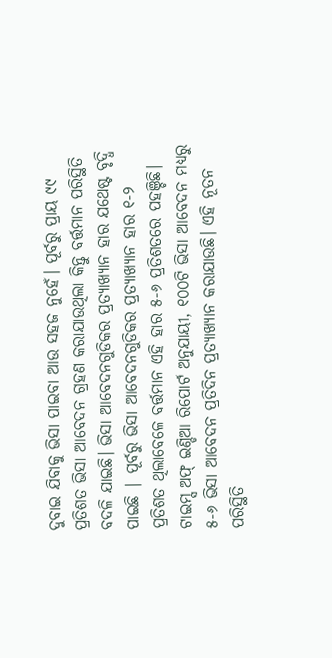ଦୁବାଇ ଯିବାକୁ ଭିସା ପାଇବା ଆଉ ସହଜ ନୁହେଁ। ପୂର୍ବରୁ ପ୍ରାୟ ୯୯ ପ୍ରତିଶତ ଭିସା ଆବେଦନ ଗ୍ରହଣ କରାଯାଉଥିଲା କିନ୍ତୁ ବର୍ତ୍ତମାନ ପରିସ୍ଥିତି ବଦଳି ଯାଇଛି। ଭିସା ଆବେଦନଗୁଡିକର ପ୍ରତ୍ୟାଖ୍ୟାନ ହାର ଯଥେଷ୍ଟ ବୃଦ୍ଧି ପାଇଛି | ପୂର୍ବରୁ ଭିସା ଆବେଦନଗୁଡିକର ପ୍ରତ୍ୟାଖ୍ୟାନ ହାର ୧-୨ ପ୍ରତିଶତ ଥିଲାବେଳେ ବର୍ତ୍ତମାନ ଏହି ହାର ୫-୬ ପ୍ରତିଶତରେ ପହଞ୍ଚିଛି। ଟାଇମ୍ସ ଅଫ୍ ଇଣ୍ଡିଆ ରିପୋର୍ଟ ଅନୁଯାୟୀ, ୧୦୦ଟି ଭିସା ଆବେଦନ ମଧ୍ୟରୁ ୫-୬ ଭିସା ଆବେଦନ ପ୍ରତିଦିନ ପ୍ରତ୍ୟାଖ୍ୟାନ କରାଯାଉଛି। ଏହି ନୂତନ ପରିସ୍ଥିତି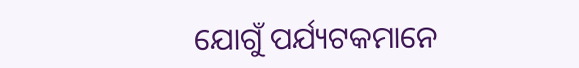ଯୋଗୁଁ ପର୍ଯ୍ୟଟକମାନେ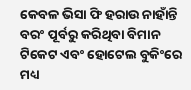କେବଳ ଭିସା ଫି ହରାଉ ନାହାଁନ୍ତି ବରଂ ପୂର୍ବରୁ କରିଥିବା ବିମାନ ଟିକେଟ ଏବଂ ହୋଟେଲ ବୁକିଂରେ ମଧ୍ୟ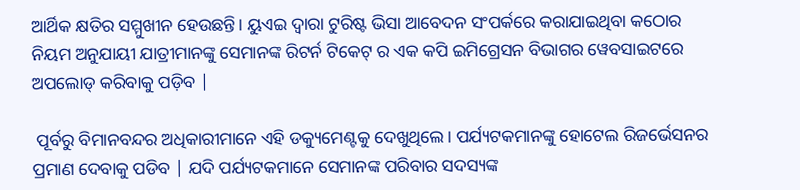ଆର୍ଥିକ କ୍ଷତିର ସମ୍ମୁଖୀନ ହେଉଛନ୍ତି। ୟୁଏଇ ଦ୍ୱାରା ଟୁରିଷ୍ଟ ଭିସା ଆବେଦନ ସଂପର୍କରେ କରାଯାଇଥିବା କଠୋର ନିୟମ ଅନୁଯାୟୀ ଯାତ୍ରୀମାନଙ୍କୁ ସେମାନଙ୍କ ରିଟର୍ନ ଟିକେଟ୍ ର ଏକ କପି ଇମିଗ୍ରେସନ ବିଭାଗର ୱେବସାଇଟରେ ଅପଲୋଡ୍ କରିବାକୁ ପଡ଼ିବ |

 ପୂର୍ବରୁ ବିମାନବନ୍ଦର ଅଧିକାରୀମାନେ ଏହି ଡକ୍ୟୁମେଣ୍ଟକୁ ଦେଖୁଥିଲେ। ପର୍ଯ୍ୟଟକମାନଙ୍କୁ ହୋଟେଲ ରିଜର୍ଭେସନର ପ୍ରମାଣ ଦେବାକୁ ପଡିବ | ଯଦି ପର୍ଯ୍ୟଟକମାନେ ସେମାନଙ୍କ ପରିବାର ସଦସ୍ୟଙ୍କ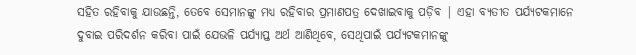ସହିତ ରହିବାକୁ ଯାଉଛନ୍ତି, ତେବେ ସେମାନଙ୍କୁ ମଧ୍ୟ ରହିବାର ପ୍ରମାଣପତ୍ର ଦେଖାଇବାକୁ ପଡ଼ିବ | ଏହା ବ୍ୟତୀତ ପର୍ଯ୍ୟଟକମାନେ ଦୁବାଇ ପରିଦର୍ଶନ କରିବା ପାଇଁ ଯେଭଳି ପର୍ଯ୍ୟାପ୍ତ ଅର୍ଥ ଆଣିଥିବେ, ସେଥିପାଇଁ ପର୍ଯ୍ୟଟକମାନଙ୍କୁ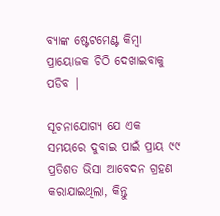ବ୍ୟାଙ୍କ ଷ୍ଟେଟମେଣ୍ଟ କିମ୍ବା ପ୍ରାୟୋଜକ ଚିଠି ଦେଖାଇବାକୁ ପଡିବ |

ସୂଚନାଯୋଗ୍ୟ ଯେ ଏକ ସମୟରେ ଦୁବାଇ ପାଇଁ ପ୍ରାୟ ୯୯ ପ୍ରତିଶତ ଭିସା ଆବେଦନ ଗ୍ରହଣ କରାଯାଇଥିଲା, କିନ୍ତୁ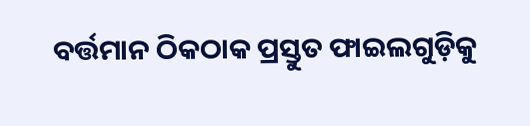ବର୍ତ୍ତମାନ ଠିକଠାକ ପ୍ରସ୍ତୁତ ଫାଇଲଗୁଡ଼ିକୁ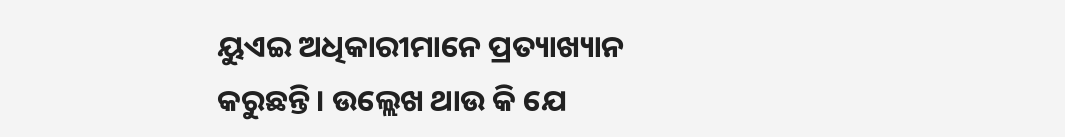ୟୁଏଇ ଅଧିକାରୀମାନେ ପ୍ରତ୍ୟାଖ୍ୟାନ କରୁଛନ୍ତି। ଉଲ୍ଲେଖ ଥାଉ କି ଯେ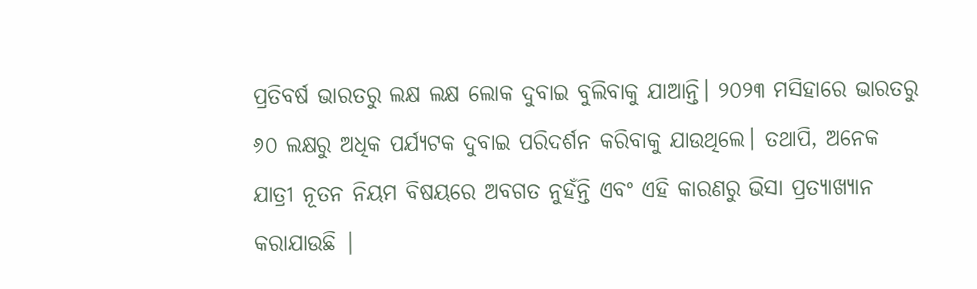ପ୍ରତିବର୍ଷ ଭାରତରୁ ଲକ୍ଷ ଲକ୍ଷ ଲୋକ ଦୁବାଇ ବୁଲିବାକୁ ଯାଆନ୍ତି। ୨୦୨୩ ମସିହାରେ ଭାରତରୁ ୬୦ ଲକ୍ଷରୁ ଅଧିକ ପର୍ଯ୍ୟଟକ ଦୁବାଇ ପରିଦର୍ଶନ କରିବାକୁ ଯାଉଥିଲେ। ତଥାପି, ଅନେକ ଯାତ୍ରୀ ନୂତନ ନିୟମ ବିଷୟରେ ଅବଗତ ନୁହଁନ୍ତି ଏବଂ ଏହି କାରଣରୁ ଭିସା ପ୍ରତ୍ୟାଖ୍ୟାନ କରାଯାଉଛି |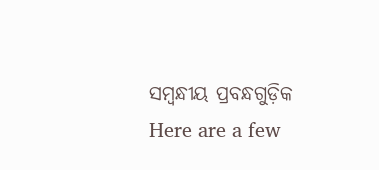ସମ୍ବନ୍ଧୀୟ ପ୍ରବନ୍ଧଗୁଡ଼ିକ
Here are a few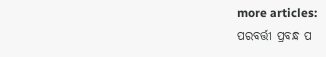more articles:
ପରବର୍ତ୍ତୀ ପ୍ରବନ୍ଧ ପ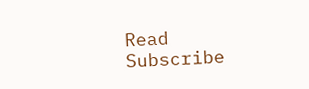Read
Subscribe